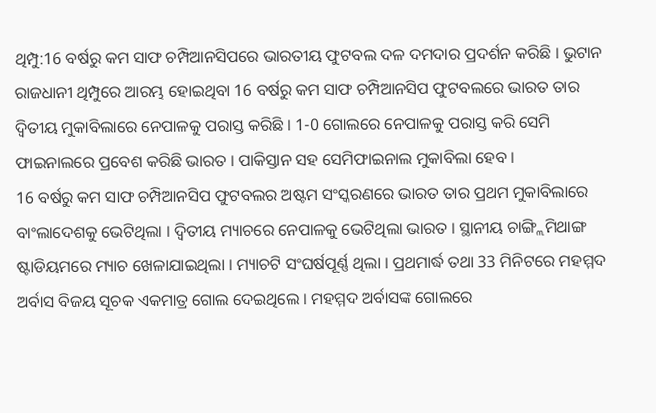ଥିମ୍ପୁ:16 ବର୍ଷରୁ କମ ସାଫ ଚମ୍ପିଆନସିପରେ ଭାରତୀୟ ଫୁଟବଲ ଦଳ ଦମଦାର ପ୍ରଦର୍ଶନ କରିଛି । ଭୁଟାନ ରାଜଧାନୀ ଥିମ୍ପୁରେ ଆରମ୍ଭ ହୋଇଥିବା 16 ବର୍ଷରୁ କମ ସାଫ ଚମ୍ପିଆନସିପ ଫୁଟବଲରେ ଭାରତ ତାର ଦ୍ବିତୀୟ ମୁକାବିଲାରେ ନେପାଳକୁ ପରାସ୍ତ କରିଛି । 1-0 ଗୋଲରେ ନେପାଳକୁ ପରାସ୍ତ କରି ସେମି ଫାଇନାଲରେ ପ୍ରବେଶ କରିଛି ଭାରତ । ପାକିସ୍ତାନ ସହ ସେମିଫାଇନାଲ ମୁକାବିଲା ହେବ ।
16 ବର୍ଷରୁ କମ ସାଫ ଚମ୍ପିଆନସିପ ଫୁଟବଲର ଅଷ୍ଟମ ସଂସ୍କରଣରେ ଭାରତ ତାର ପ୍ରଥମ ମୁକାବିଲାରେ ବାଂଲାଦେଶକୁ ଭେଟିଥିଲା । ଦ୍ବିତୀୟ ମ୍ୟାଚରେ ନେପାଳକୁ ଭେଟିଥିଲା ଭାରତ । ସ୍ଥାନୀୟ ଚାଙ୍ଗ୍ଲିମିଥାଙ୍ଗ ଷ୍ଟାଡିୟମରେ ମ୍ୟାଚ ଖେଳାଯାଇଥିଲା । ମ୍ୟାଚଟି ସଂଘର୍ଷପୂର୍ଣ୍ଣ ଥିଲା । ପ୍ରଥମାର୍ଦ୍ଧ ତଥା 33 ମିନିଟରେ ମହମ୍ମଦ ଅର୍ବାସ ବିଜୟ ସୂଚକ ଏକମାତ୍ର ଗୋଲ ଦେଇଥିଲେ । ମହମ୍ମଦ ଅର୍ବାସଙ୍କ ଗୋଲରେ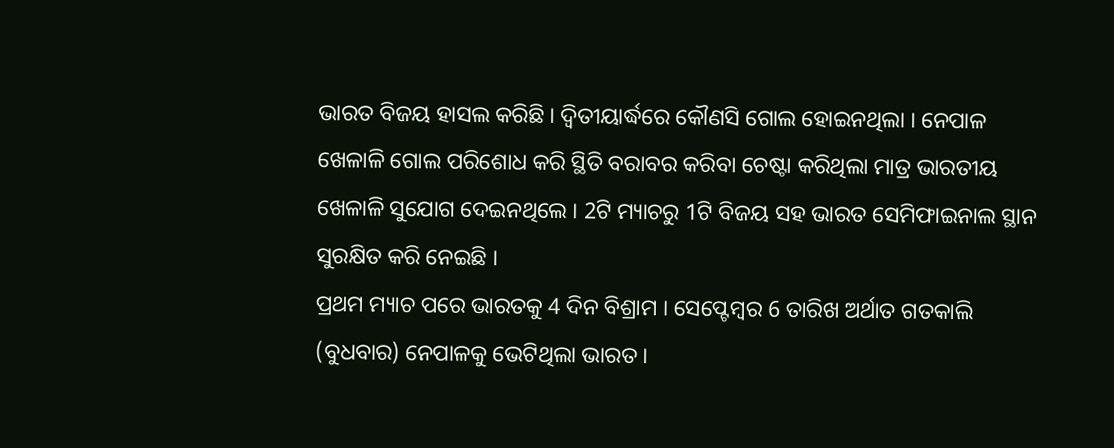ଭାରତ ବିଜୟ ହାସଲ କରିଛି । ଦ୍ବିତୀୟାର୍ଦ୍ଧରେ କୌଣସି ଗୋଲ ହୋଇନଥିଲା । ନେପାଳ ଖେଳାଳି ଗୋଲ ପରିଶୋଧ କରି ସ୍ଥିତି ବରାବର କରିବା ଚେଷ୍ଟା କରିଥିଲା ମାତ୍ର ଭାରତୀୟ ଖେଳାଳି ସୁଯୋଗ ଦେଇନଥିଲେ । 2ଟି ମ୍ୟାଚରୁ 1ଟି ବିଜୟ ସହ ଭାରତ ସେମିଫାଇନାଲ ସ୍ଥାନ ସୁରକ୍ଷିତ କରି ନେଇଛି ।
ପ୍ରଥମ ମ୍ୟାଚ ପରେ ଭାରତକୁ 4 ଦିନ ବିଶ୍ରାମ । ସେପ୍ଟେମ୍ବର 6 ତାରିଖ ଅର୍ଥାତ ଗତକାଲି (ବୁଧବାର) ନେପାଳକୁ ଭେଟିଥିଲା ଭାରତ ।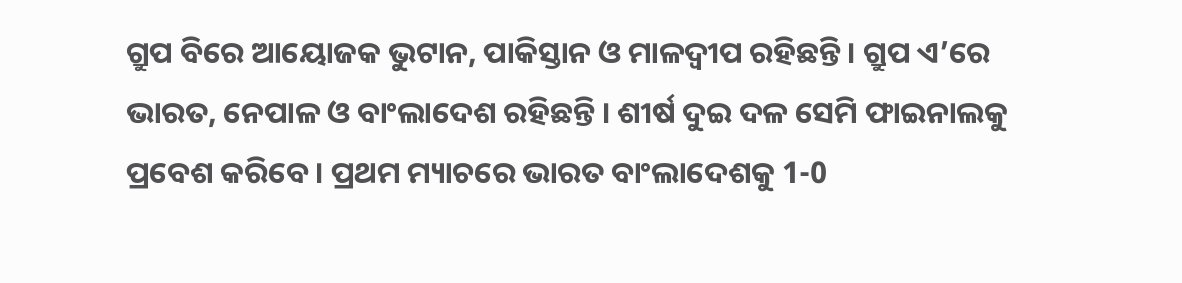ଗ୍ରୁପ ବିରେ ଆୟୋଜକ ଭୁଟାନ, ପାକିସ୍ତାନ ଓ ମାଳଦ୍ବୀପ ରହିଛନ୍ତି । ଗ୍ରୁପ ଏ’ରେ ଭାରତ, ନେପାଳ ଓ ବାଂଲାଦେଶ ରହିଛନ୍ତି । ଶୀର୍ଷ ଦୁଇ ଦଳ ସେମି ଫାଇନାଲକୁ ପ୍ରବେଶ କରିବେ । ପ୍ରଥମ ମ୍ୟାଚରେ ଭାରତ ବାଂଲାଦେଶକୁ 1-0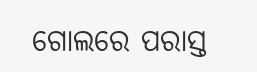ଗୋଲରେ ପରାସ୍ତ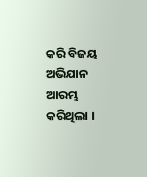କରି ବିଜୟ ଅଭିଯାନ ଆରମ୍ଭ କରିଥିଲା ।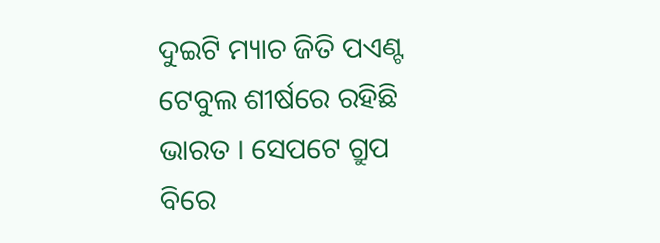ଦୁଇଟି ମ୍ୟାଚ ଜିତି ପଏଣ୍ଟ ଟେବୁଲ ଶୀର୍ଷରେ ରହିଛି ଭାରତ । ସେପଟେ ଗ୍ରୁପ ବିରେ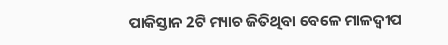ପାକିସ୍ତାନ 2ଟି ମ୍ୟାଚ ଜିତିଥିବା ବେଳେ ମାଳଦ୍ବୀପ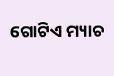ଗୋଟିଏ ମ୍ୟାଚ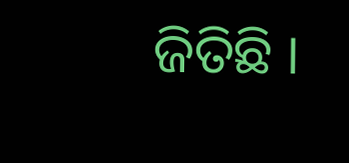ଜିତିଛି ।